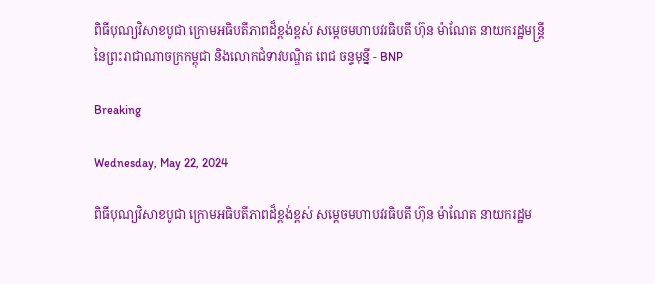ពិធីបុណ្យវិសាខបូជា ក្រោមអធិបតីភាពដ៏ខ្ពង់ខ្ពស់ សម្ដេចមហាបវរធិបតី ហ៊ុន ម៉ាណែត នាយករដ្ឋមន្ត្រី នៃព្រះរាជាណាចក្រកម្ពុជា និងលោកជំទាវបណ្ឌិត ពេជ ចន្ទមុន្នី - BNP

Breaking

Wednesday, May 22, 2024

ពិធីបុណ្យវិសាខបូជា ក្រោមអធិបតីភាពដ៏ខ្ពង់ខ្ពស់ សម្ដេចមហាបវរធិបតី ហ៊ុន ម៉ាណែត នាយករដ្ឋម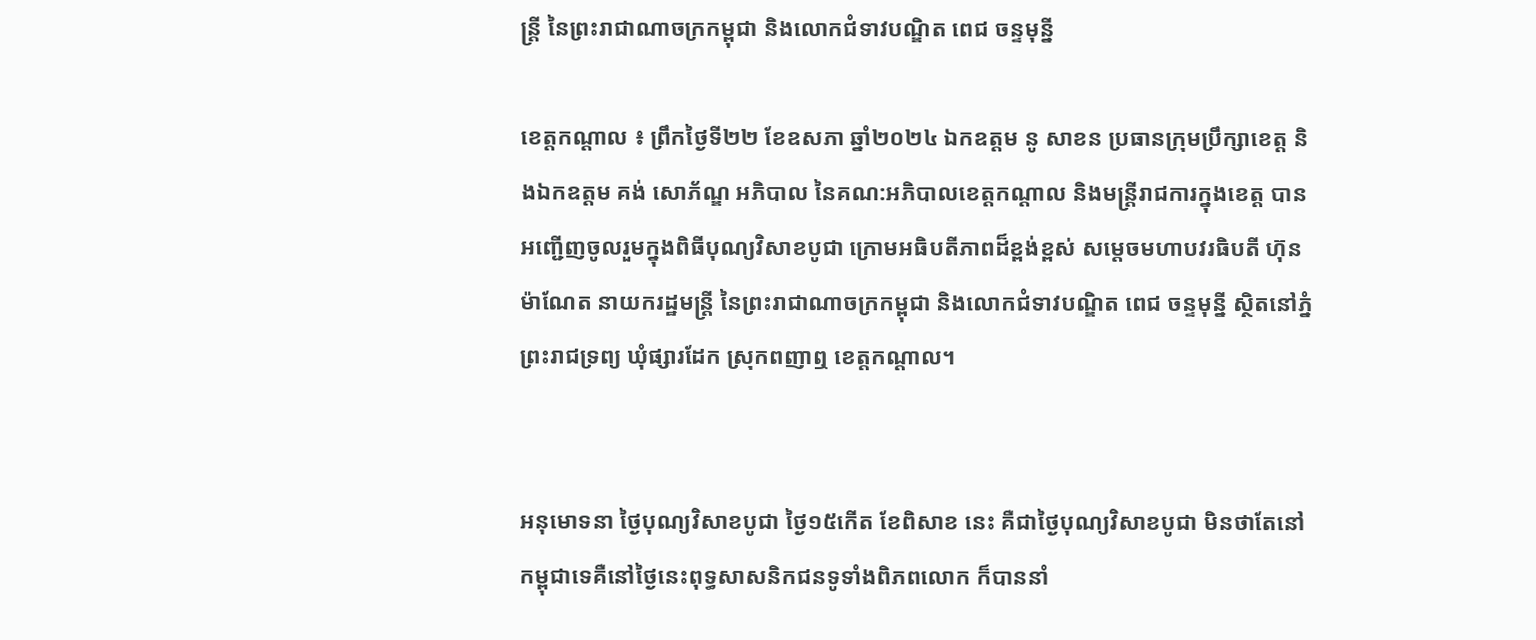ន្ត្រី នៃព្រះរាជាណាចក្រកម្ពុជា និងលោកជំទាវបណ្ឌិត ពេជ ចន្ទមុន្នី

ខេត្តកណ្ដាល ៖ ព្រឹកថ្ងៃទី២២ ខែឧសភា ឆ្នាំ២០២៤ ឯកឧត្ដម នូ សាខន ប្រធានក្រុមប្រឹក្សាខេត្ត និងឯកឧត្ដម គង់ សោភ័ណ្ឌ អភិបាល នៃគណ:អភិបាលខេត្តកណ្ដាល និងមន្ត្រីរាជការក្នុងខេត្ត បានអញ្ជើញចូលរួមក្នុងពិធីបុណ្យវិសាខបូជា ក្រោមអធិបតីភាពដ៏ខ្ពង់ខ្ពស់ សម្ដេចមហាបវរធិបតី ហ៊ុន ម៉ាណែត នាយករដ្ឋមន្ត្រី នៃព្រះរាជាណាចក្រកម្ពុជា និងលោកជំទាវបណ្ឌិត ពេជ ចន្ទមុន្នី ស្ថិតនៅភ្នំព្រះរាជទ្រព្យ ឃុំផ្សារដែក ស្រុកពញាឮ ខេត្តកណ្ដាល។


អនុមោទនា ថ្ងៃបុណ្យវិសាខបូជា ថ្ងៃ១៥កើត ខែពិសាខ នេះ គឺជាថ្ងៃបុណ្យវិសាខបូជា មិនថាតែនៅកម្ពុជាទេគឺនៅថ្ងៃនេះពុទ្ធសាសនិកជនទូទាំងពិភពលោក ក៏បាននាំ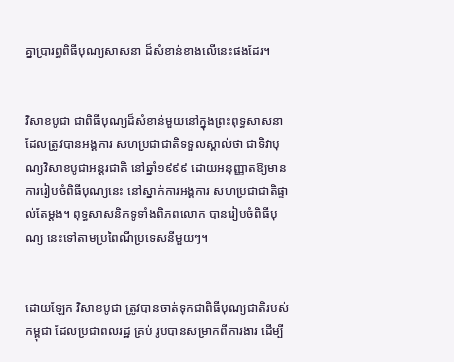គ្នាប្រារព្ធពិធីបុណ្យសាសនា ដ៏សំខាន់ខាងលើនេះផងដែរ។


វិសាខបូជា ជាពិធីបុណ្យដ៏សំខាន់មួយនៅក្នុងព្រះពុទ្ធសាសនា ដែលត្រូវបានអង្គការ សហប្រជាជាតិទទួលស្គាល់ថា ជាទិវាបុណ្យវិសាខបូជាអន្ដរជាតិ នៅឆ្នាំ១៩៩៩ ដោយអនុញ្ញាតឱ្យមានការរៀបចំពិធីបុណ្យនេះ នៅស្នាក់ការអង្គការ សហប្រជាជាតិផ្ទាល់តែម្ដង។ ពុទ្ធសាសនិកទូទាំងពិភពលោក បានរៀបចំពិធីបុណ្យ នេះទៅតាមប្រពៃណីប្រទេសនីមួយៗ។


ដោយឡែក វិសាខបូជា ត្រូវបានចាត់ទុកជាពិធីបុណ្យជាតិរបស់កម្ពុជា ដែលប្រជាពលរដ្ឋ គ្រប់ រូបបានសម្រាកពីការងារ ដើម្បី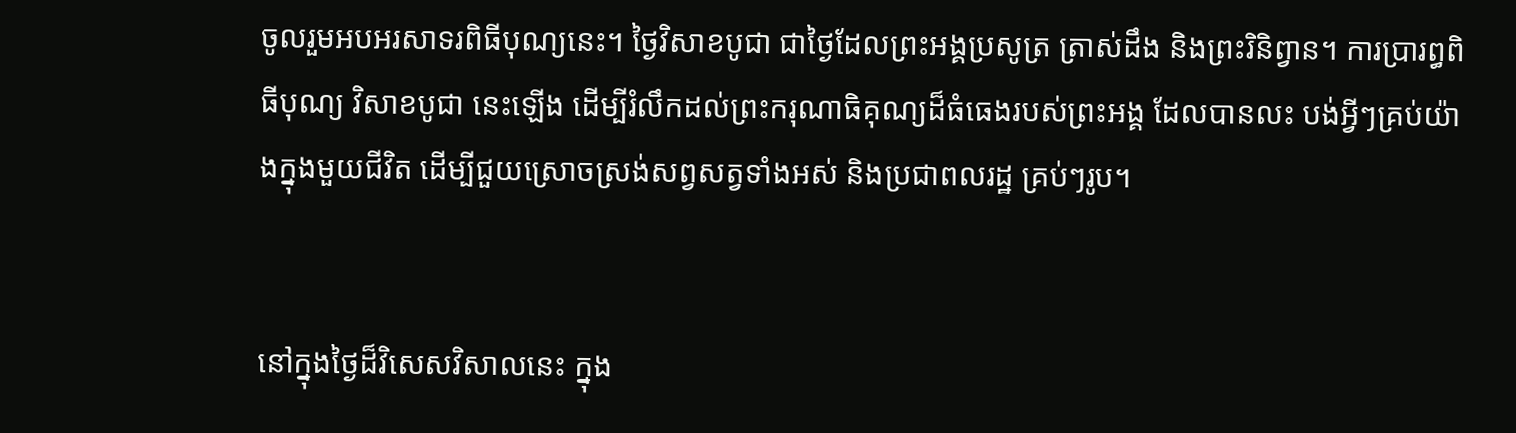ចូលរួមអបអរសាទរពិធីបុណ្យនេះ។ ថ្ងៃវិសាខបូជា ជាថ្ងៃដែលព្រះអង្គប្រសូត្រ ត្រាស់ដឹង និងព្រះរិនិព្វាន។ ការប្រារព្ធពិធីបុណ្យ វិសាខបូជា នេះឡើង ដើម្បីរំលឹកដល់ព្រះករុណាធិគុណ្យដ៏ធំធេងរបស់ព្រះអង្គ ដែលបានលះ បង់អ្វីៗគ្រប់យ៉ាងក្នុងមួយជីវិត ដើម្បីជួយស្រោចស្រង់សព្វសត្វទាំងអស់ និងប្រជាពលរដ្ឋ គ្រប់ៗរូប។


នៅក្នុងថ្ងៃដ៏វិសេសវិសាលនេះ ក្នុង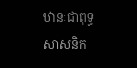ឋានៈជាពុទ្ធសាសនិក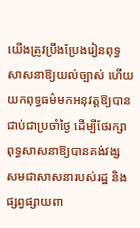យើងត្រូវប្រឹងប្រែងរៀនពុទ្ធសាសនាឱ្យយល់ច្បាស់ ហើយយកពុទ្ធធម៌មកអនុវត្តឱ្យបានជាប់ជាប្រចាំថ្ងៃ ដើម្បីថែរក្សាពុទ្ធសាសនាឱ្យបានគង់វង្ស សមជាសាសនារបស់រដ្ឋ និងផ្សព្វផ្សាយពា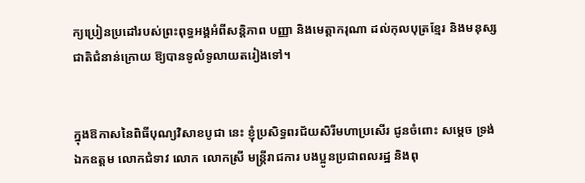ក្យប្រៀនប្រដៅរបស់ព្រះពុទ្ធអង្គអំពីសន្តិភាព បញ្ញា និងមេត្តាករុណា ដល់កុលបុត្រខ្មែរ និងមនុស្សជាតិជំនាន់ក្រោយ ឱ្យបានទូលំទូលាយតរៀងទៅ។


ក្នុងឱកាសនៃពិធីបុណ្យវិសាខបូជា នេះ ខ្ញុំប្រសិទ្ធពរជ័យសិរីមហាប្រសើរ ជូនចំពោះ សម្តេច ទ្រង់ ឯកឧត្តម លោកជំទាវ លោក លោកស្រី មន្រ្តីរាជការ បងប្អូនប្រជាពលរដ្ឋ និងពុ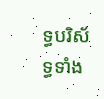ទ្ធបរិស័ទ្ធទាំង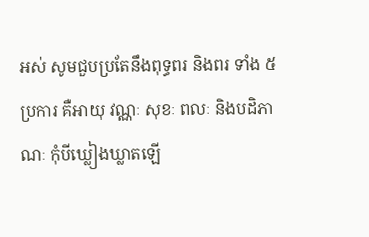អស់ សូមជួបប្រតែនឹងពុទ្ធពរ និងពរ ទាំង ៥ប្រការ គឺអាយុ វណ្ណៈ សុខៈ ពលៈ និងបដិភាណៈ កុំបីឃ្លៀងឃ្លាតឡើ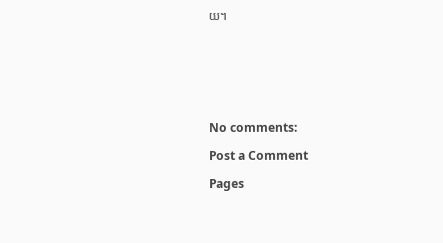យ។







No comments:

Post a Comment

Pages